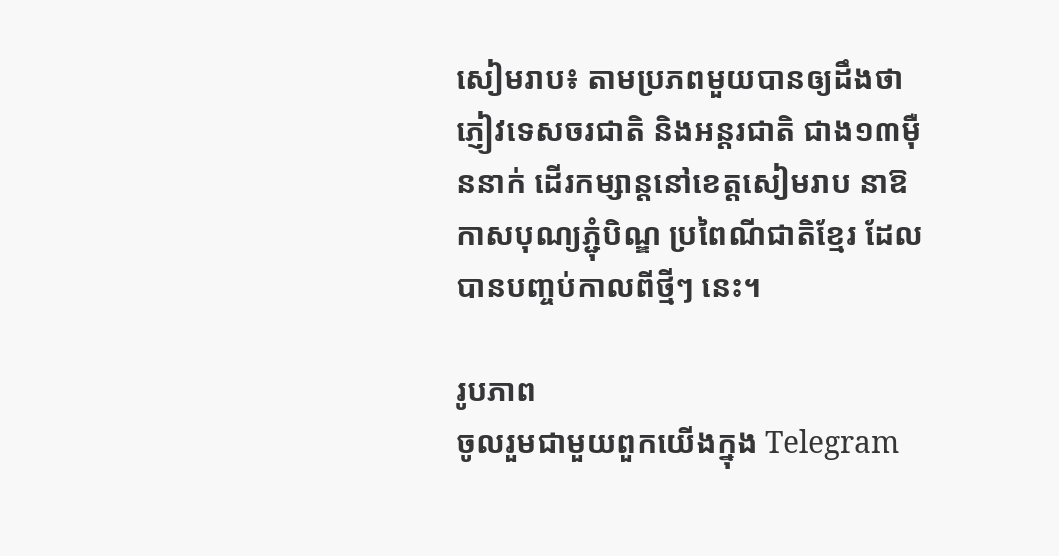សៀមរាប៖ តាមប្រភពមួយបានឲ្យដឹងថា ភ្ញៀវទេសចរជាតិ និងអន្តរជាតិ ជាង១៣ម៉ឺននាក់ ដើរកម្សាន្តនៅខេត្តសៀមរាប នាឱកាសបុណ្យភ្ជុំបិណ្ឌ ប្រពៃណីជាតិខ្មែរ ដែលបានបញ្ចប់កាលពីថ្មីៗ នេះ។

រូបភាព
ចូលរួមជាមួយពួកយើងក្នុង Telegram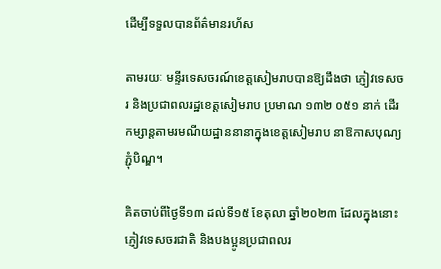ដើម្បីទទួលបានព័ត៌មានរហ័ស

តាមរយៈ មន្ទីរទេសចរណ៍ខេត្តសៀមរាបបានឱ្យដឹងថា ភ្ញៀវទេសចរ និងប្រជាពលរដ្ឋខេត្តសៀមរាប ប្រមាណ ១៣២ ០៥១ នាក់ ដើរកម្សាន្តតាមរមណីយដ្ឋាននានាក្នុងខេត្តសៀមរាប នាឱកាសបុណ្យភ្ជុំបិណ្ឌ។

គិតចាប់ពីថ្ងៃទី១៣ ដល់ទី១៥ ខែតុលា ឆ្នាំ២០២៣ ដែលក្នុងនោះ ភ្ញៀវទេសចរជាតិ និងបងប្អូនប្រជាពលរ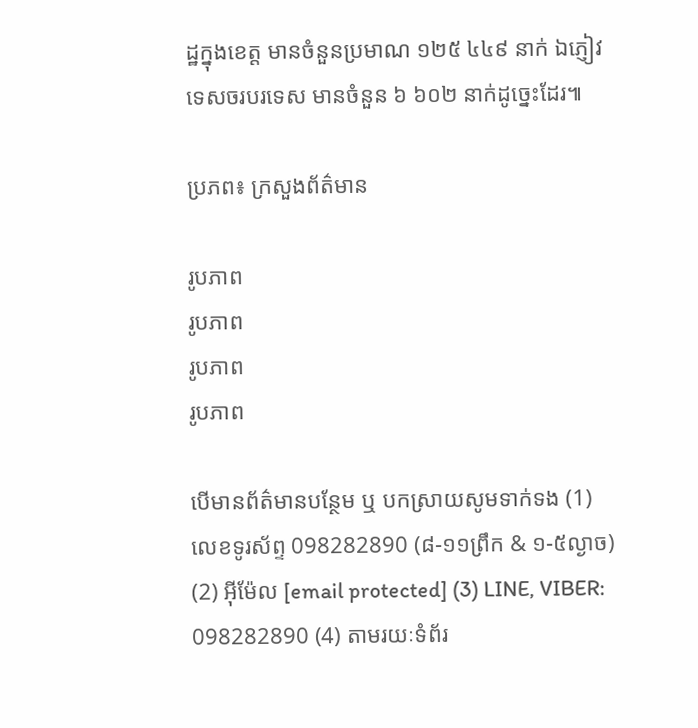ដ្ឋក្នុងខេត្ត មានចំនួនប្រមាណ ១២៥ ៤៤៩ នាក់ ឯភ្ញៀវទេសចរបរទេស មានចំនួន ៦ ៦០២ នាក់ដូច្នេះដែរ៕

ប្រភព៖ ក្រសួងព័ត៌មាន

រូបភាព
រូបភាព
រូបភាព
រូបភាព

បើមានព័ត៌មានបន្ថែម ឬ បកស្រាយសូមទាក់ទង (1) លេខទូរស័ព្ទ 098282890 (៨-១១ព្រឹក & ១-៥ល្ងាច) (2) អ៊ីម៉ែល [email protected] (3) LINE, VIBER: 098282890 (4) តាមរយៈទំព័រ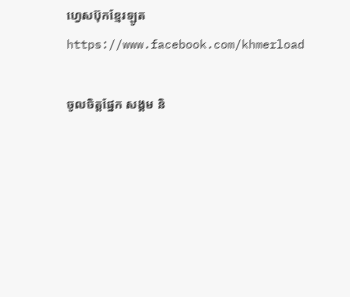ហ្វេសប៊ុកខ្មែរឡូត https://www.facebook.com/khmerload

ចូលចិត្តផ្នែក សង្គម និ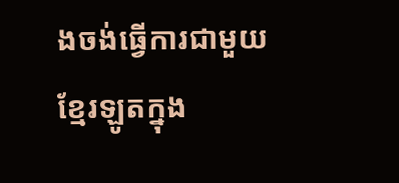ងចង់ធ្វើការជាមួយខ្មែរឡូតក្នុង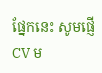ផ្នែកនេះ សូមផ្ញើ CV ម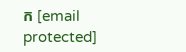ក [email protected]